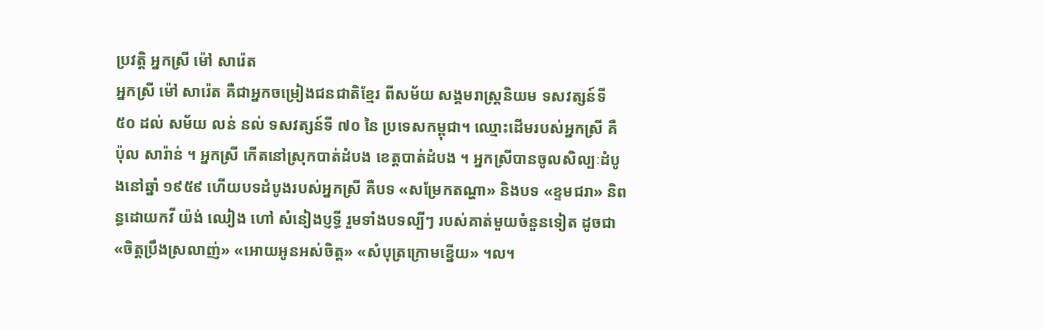ប្រវត្តិ អ្នកស្រី ម៉ៅ សារ៉េត
អ្នកស្រី ម៉ៅ សារ៉េត គឺជាអ្នកចម្រៀងជនជាតិខ្មែរ ពីសម័យ សង្គមរាស្ត្រនិយម ទសវត្សន៍ទី ៥០ ដល់ សម័យ លន់ នល់ ទសវត្សន៍ទី ៧០ នៃ ប្រទេសកម្ពុជា។ ឈ្មោះដើមរបស់អ្នកស្រី គឺ ប៉ុល សារ៉ាន់ ។ អ្នកស្រី កើតនៅស្រុកបាត់ដំបង ខេត្តបាត់ដំបង ។ អ្នកស្រីបានចូលសិល្បៈដំបូងនៅឆ្នាំ ១៩៥៩ ហើយបទដំបូងរបស់អ្នកស្រី គឺបទ «សម្រែកតណ្ហា» និងបទ «ខ្ទមជរា» និពន្ធដោយកវី យ៉ង់ ឈៀង ហៅ សំនៀងប្ញទ្ធី រួមទាំងបទល្បីៗ របស់គាត់មួយចំនួនទៀត ដូចជា «ចិត្តប្រឹងស្រលាញ់» «អោយអូនអស់ចិត្ត» «សំបុត្រក្រោមខ្នើយ» ។ល។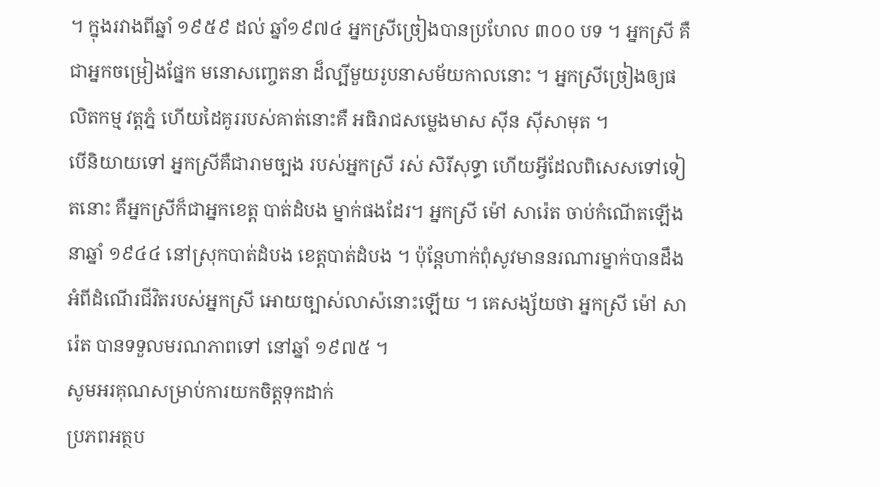។ ក្នុងរវាងពីឆ្នាំ ១៩៥៩ ដល់ ឆ្នាំ១៩៧៤ អ្នកស្រីច្រៀងបានប្រហែល ៣០០ បទ ។ អ្នកស្រី គឺជាអ្នកចម្រៀងផ្នែក មនោសញ្ចេតនា ដ៏ល្បីមួយរូបនាសម័យកាលនោះ ។ អ្នកស្រីច្រៀងឲ្យផលិតកម្ម វត្តភ្នំ ហើយដៃគូររបស់គាត់នោះគឺ អធិរាជសម្លេងមាស ស៊ីន ស៊ីសាមុត ។
បើនិយាយទៅ អ្នកស្រីគឺជារាមច្បង របស់អ្នកស្រី រស់ សិរីសុទ្ធា ហើយអ្វីដែលពិសេសទៅទៀតនោះ គឺអ្នកស្រីក៏ជាអ្នកខេត្ត បាត់ដំបង ម្នាក់ផងដែរ។ អ្នកស្រី ម៉ៅ សារ៉េត ចាប់កំណើតឡើងនាឆ្នាំ ១៩៤៤ នៅស្រុកបាត់ដំបង ខេត្តបាត់ដំបង ។ ប៉ុន្ដែហាក់ពុំសូវមាននរណារម្នាក់បានដឹងអំពីដំណើរជីវិតរបស់អ្នកស្រី អោយច្បាស់លាស៉នោះឡើយ ។ គេសង្ស័យថា អ្នកស្រី ម៉ៅ សារ៉េត បានទទួលមរណភាពទៅ នៅឆ្នាំ ១៩៧៥ ។
សូមអរគុណសម្រាប់ការយកចិត្តទុកដាក់
ប្រភពអត្ថប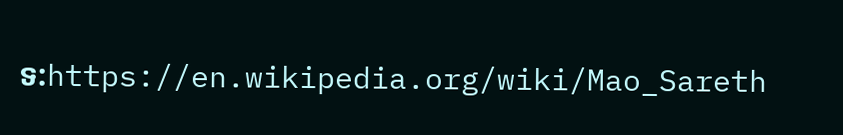ទ:https://en.wikipedia.org/wiki/Mao_Sareth